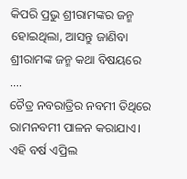କିପରି ପ୍ରଭୁ ଶ୍ରୀରାମଙ୍କର ଜନ୍ମ ହୋଇଥିଲା, ଆସନ୍ତୁ ଜାଣିବା ଶ୍ରୀରାମଙ୍କ ଜନ୍ମ କଥା ବିଷୟରେ ….
ଚୈତ୍ର ନବରାତ୍ରିର ନବମୀ ତିଥିରେ ରାମନବମୀ ପାଳନ କରାଯାଏ। ଏହି ବର୍ଷ ଏପ୍ରିଲ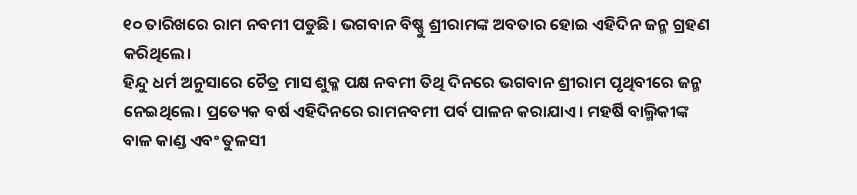୧୦ ତାରିଖରେ ରାମ ନବମୀ ପଡୁଛି। ଭଗବାନ ବିଷ୍ଣୁ ଶ୍ରୀରାମଙ୍କ ଅବତାର ହୋଇ ଏହିଦିନ ଜନ୍ମ ଗ୍ରହଣ କରିଥିଲେ।
ହିନ୍ଦୁ ଧର୍ମ ଅନୁସାରେ ଚୈତ୍ର ମାସ ଶୁକ୍ଳ ପକ୍ଷ ନବମୀ ତିଥି ଦିନରେ ଭଗବାନ ଶ୍ରୀରାମ ପୃଥିବୀରେ ଜନ୍ମ ନେଇଥିଲେ। ପ୍ରତ୍ୟେକ ବର୍ଷ ଏହିଦିନରେ ରାମନବମୀ ପର୍ବ ପାଳନ କରାଯାଏ। ମହର୍ଷି ବାଲ୍ମିକୀଙ୍କ ବାଳ କାଣ୍ଡ ଏବଂ ତୁଳସୀ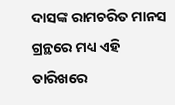ଦାସଙ୍କ ରାମଚରିତ ମାନସ ଗ୍ରନ୍ଥରେ ମଧ୍ୟ ଏହି ତାରିଖରେ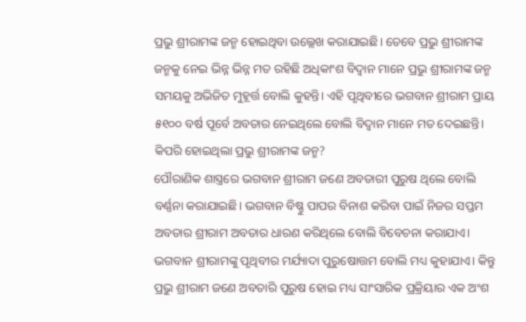ପ୍ରଭୁ ଶ୍ରୀରାମଙ୍କ ଜନ୍ମ ହୋଇଥିବା ଉଲ୍ଲେଖ କରାଯାଇଛି। ତେବେ ପ୍ରଭୁ ଶ୍ରୀରାମଙ୍କ ଜନ୍ମକୁ ନେଇ ଭିନ୍ନ ଭିନ୍ନ ମତ ରହିଛି ଅଧିକାଂଶ ବିଦ୍ୱାନ ମାନେ ପ୍ରଭୁ ଶ୍ରୀରାମଙ୍କ ଜନ୍ମ ସମୟକୁ ଅଭିଜିତ ମୁହୂର୍ତ୍ତ ବୋଲି କୁହନ୍ତି। ଏହି ପୃଥିବୀରେ ଭଗବାନ ଶ୍ରୀରାମ ପ୍ରାୟ ୫୧୦୦ ବର୍ଷ ପୂର୍ବେ ଅବତାର ନେଇଥିଲେ ବୋଲି ବିଦ୍ୱାନ ମାନେ ମତ ଦେଇଛନ୍ତି।
କିପରି ହୋଇଥିଲା ପ୍ରଭୁ ଶ୍ରୀରାମଙ୍କ ଜନ୍ମ?
ପୌରାଣିକ ଶାସ୍ତ୍ରରେ ଭଗବାନ ଶ୍ରୀରାମ ଜଣେ ଅବତାରୀ ପୁରୁଷ ଥିଲେ ବୋଲି ବର୍ଣ୍ଣନା କରାଯାଇଛି। ଭଗବାନ ବିଷ୍ଣୁ ପାପର ବିନାଶ କରିବା ପାଇଁ ନିଜର ସପ୍ତମ ଅବତାର ଶ୍ରୀରାମ ଅବତାର ଧାରଣ କରିଥିଲେ ବୋଲି ବିବେଚନା କରାଯାଏ। ଭଗବାନ ଶ୍ରୀରାମଙ୍କୁ ପୃଥିବୀର ମର୍ଯ୍ୟାଦା ପୁରୁଷୋତ୍ତମ ବୋଲି ମଧ୍ୟ କୁହାଯାଏ। କିନ୍ତୁ ପ୍ରଭୁ ଶ୍ରୀରାମ ଜଣେ ଅବତାରି ପୁରୁଷ ହୋଇ ମଧ୍ୟ ସାଂସାରିକ ପ୍ରକ୍ରିୟାର ଏକ ଅଂଶ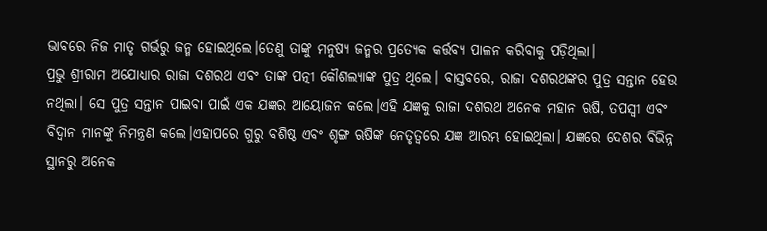ଭାବରେ ନିଜ ମାତୃ ଗର୍ଭରୁ ଜନ୍ମ ହୋଇଥିଲେ।ତେଣୁ ତାଙ୍କୁ ମନୁଷ୍ୟ ଜନ୍ମର ପ୍ରତ୍ୟେକ କର୍ତ୍ତବ୍ୟ ପାଳନ କରିବାକୁ ପଡ଼ିଥିଲା।
ପ୍ରଭୁ ଶ୍ରୀରାମ ଅଯୋଧ୍ୟାର ରାଜା ଦଶରଥ ଏବଂ ତାଙ୍କ ପତ୍ନୀ କୌଶଲ୍ୟାଙ୍କ ପୁତ୍ର ଥିଲେ। ବାସ୍ତବରେ, ରାଜା ଦଶରଥଙ୍କର ପୁତ୍ର ସନ୍ତାନ ହେଉ ନଥିଲା। ସେ ପୁତ୍ର ସନ୍ତାନ ପାଇବା ପାଇଁ ଏକ ଯଜ୍ଞର ଆୟୋଜନ କଲେ।ଏହି ଯଜ୍ଞକୁ ରାଜା ଦଶରଥ ଅନେକ ମହାନ ଋଷି, ତପସ୍ୱୀ ଏବଂ ବିଦ୍ୱାନ ମାନଙ୍କୁ ନିମନ୍ତ୍ରଣ କଲେ।ଏହାପରେ ଗୁରୁ ବଶିଷ୍ଠ ଏବଂ ଶୃଙ୍ଗ ଋଷିଙ୍କ ନେତୃତ୍ୱରେ ଯଜ୍ଞ ଆରମ୍ଭ ହୋଇଥିଲା। ଯଜ୍ଞରେ ଦେଶର ବିଭିନ୍ନ ସ୍ଥାନରୁ ଅନେକ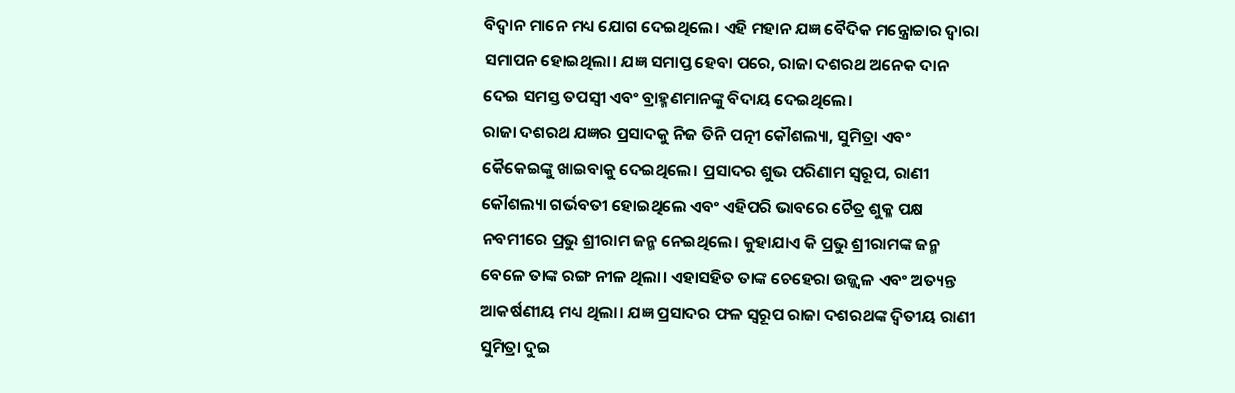ବିଦ୍ୱାନ ମାନେ ମଧ୍ୟ ଯୋଗ ଦେଇଥିଲେ। ଏହି ମହାନ ଯଜ୍ଞ ବୈଦିକ ମନ୍ତ୍ରୋଚ୍ଚାର ଦ୍ୱାରା ସମାପନ ହୋଇଥିଲା। ଯଜ୍ଞ ସମାପ୍ତ ହେବା ପରେ, ରାଜା ଦଶରଥ ଅନେକ ଦାନ ଦେଇ ସମସ୍ତ ତପସ୍ୱୀ ଏବଂ ବ୍ରାହ୍ମଣମାନଙ୍କୁ ବିଦାୟ ଦେଇଥିଲେ।
ରାଜା ଦଶରଥ ଯଜ୍ଞର ପ୍ରସାଦକୁ ନିଜ ତିନି ପତ୍ନୀ କୌଶଲ୍ୟା, ସୁମିତ୍ରା ଏବଂ କୈକେଇଙ୍କୁ ଖାଇବାକୁ ଦେଇଥିଲେ। ପ୍ରସାଦର ଶୁଭ ପରିଣାମ ସ୍ୱରୂପ, ରାଣୀ କୌଶଲ୍ୟା ଗର୍ଭବତୀ ହୋଇଥିଲେ ଏବଂ ଏହିପରି ଭାବରେ ଚୈତ୍ର ଶୁକ୍ଳ ପକ୍ଷ ନବମୀରେ ପ୍ରଭୁ ଶ୍ରୀରାମ ଜନ୍ମ ନେଇଥିଲେ। କୁହାଯାଏ କି ପ୍ରଭୁ ଶ୍ରୀରାମଙ୍କ ଜନ୍ମ ବେଳେ ତାଙ୍କ ରଙ୍ଗ ନୀଳ ଥିଲା। ଏହାସହିତ ତାଙ୍କ ଚେହେରା ଉଜ୍ଜ୍ୱଳ ଏବଂ ଅତ୍ୟନ୍ତ ଆକର୍ଷଣୀୟ ମଧ୍ୟ ଥିଲା। ଯଜ୍ଞ ପ୍ରସାଦର ଫଳ ସ୍ୱରୂପ ରାଜା ଦଶରଥଙ୍କ ଦ୍ୱିତୀୟ ରାଣୀ ସୁମିତ୍ରା ଦୁଇ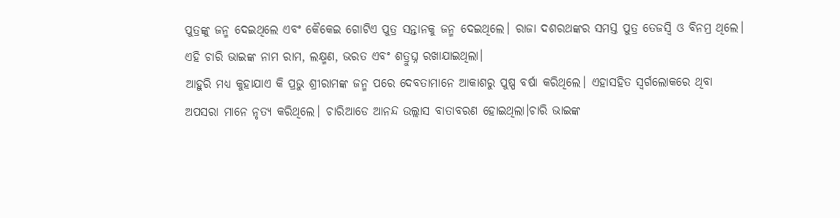ପୁତ୍ରଙ୍କୁ ଜନ୍ମ ଦେଇଥିଲେ ଏବଂ କୈକେଇ ଗୋଟିଏ ପୁତ୍ର ସନ୍ତାନକୁ ଜନ୍ମ ଦେଇଥିଲେ। ରାଜା ଦଶରଥଙ୍କର ସମସ୍ତ ପୁତ୍ର ତେଜସ୍ୱି ଓ ବିନମ୍ର ଥିଲେ। ଏହି ଚାରି ଭାଇଙ୍କ ନାମ ରାମ, ଲକ୍ଷ୍ମଣ, ଭରତ ଏବଂ ଶତ୍ରୁଘ୍ନ ରଖାଯାଇଥିଲା।
ଆହୁରି ମଧ୍ୟ କୁହାଯାଏ କି ପ୍ରଭୁ ଶ୍ରୀରାମଙ୍କ ଜନ୍ମ ପରେ ଦେବତାମାନେ ଆକାଶରୁ ପୁଷ୍ପ ବର୍ଷା କରିଥିଲେ। ଏହାସହିତ ସ୍ୱର୍ଗଲୋକରେ ଥିବା ଅପସରା ମାନେ ନୃତ୍ୟ କରିଥିଲେ। ଚାରିଆଡେ ଆନନ୍ଦ ଉଲ୍ଲାସ ବାତାବରଣ ହୋଇଥିଲା।ଚାରି ଭାଇଙ୍କ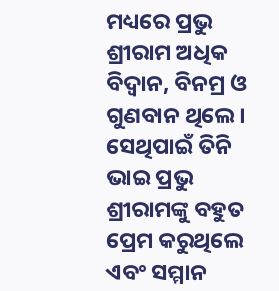ମଧ୍ୟରେ ପ୍ରଭୁ ଶ୍ରୀରାମ ଅଧିକ ବିଦ୍ୱାନ, ବିନମ୍ର ଓ ଗୁଣବାନ ଥିଲେ। ସେଥିପାଇଁ ତିନି ଭାଇ ପ୍ରଭୁ ଶ୍ରୀରାମଙ୍କୁ ବହୁତ ପ୍ରେମ କରୁଥିଲେ ଏବଂ ସମ୍ମାନ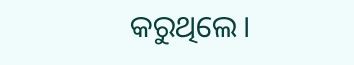କରୁଥିଲେ।